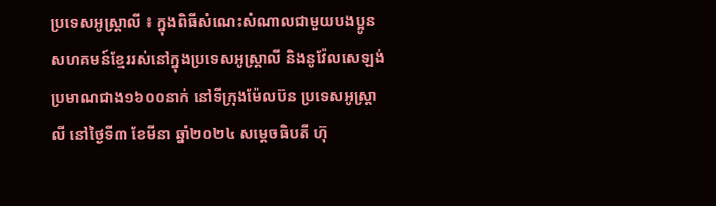ប្រទេសអូស្ត្រាលី ៖ ក្នុងពិធីសំណេះសំណាលជាមួយបងប្អូនសហគមន៍ខ្មែររស់នៅក្នុងប្រទេសអូស្រ្តាលី និងនូវ៉ែលសេឡង់ ប្រមាណជាង១៦០០នាក់ នៅទីក្រុងម៉ែលប៊ន ប្រទេសអូស្ត្រាលី នៅថ្ងៃទី៣ ខែមីនា ឆ្នាំ២០២៤ សម្តេចធិបតី ហ៊ុ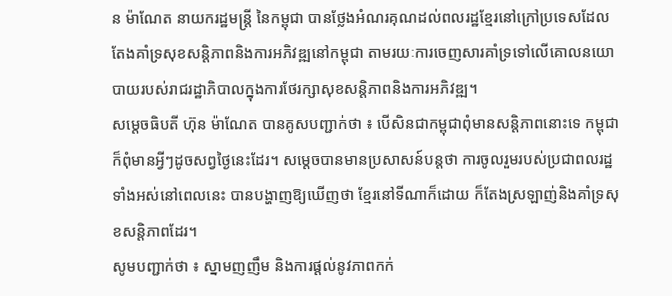ន ម៉ាណែត នាយករដ្ឋមន្ត្រី នៃកម្ពុជា បានថ្លែងអំណរគុណដល់ពលរដ្ឋខ្មែរនៅក្រៅប្រទេសដែលតែងគាំទ្រសុខសន្តិភាពនិងការអភិវឌ្ឍនៅកម្ពុជា តាមរយៈការចេញសារគាំទ្រទៅលើគោលនយោបាយរបស់រាជរដ្ឋាភិបាលក្នុងការថែរក្សាសុខសន្តិភាពនិងការអភិវឌ្ឍ។
សម្តេចធិបតី ហ៊ុន ម៉ាណែត បានគូសបញ្ជាក់ថា ៖ បើសិនជាកម្ពុជាពុំមានសន្តិភាពនោះទេ កម្ពុជា ក៏ពុំមានអ្វីៗដូចសព្វថ្ងៃនេះដែរ។ សម្តេចបានមានប្រសាសន៍បន្តថា ការចូលរួមរបស់ប្រជាពលរដ្ឋទាំងអស់នៅពេលនេះ បានបង្ហាញឱ្យឃើញថា ខ្មែរនៅទីណាក៏ដោយ ក៏តែងស្រឡាញ់និងគាំទ្រសុខសន្តិភាពដែរ។
សូមបញ្ជាក់ថា ៖ ស្នាមញញឹម និងការផ្តល់នូវភាពកក់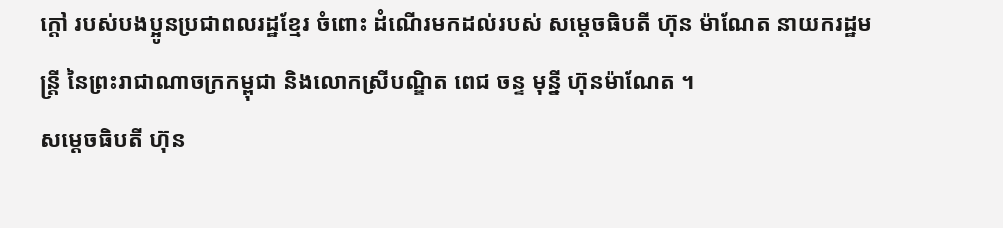ក្តៅ របស់បងប្អូនប្រជាពលរដ្ឋខ្មែរ ចំពោះ ដំណេីរមកដល់របស់ សម្តេចធិបតី ហ៊ុន ម៉ាណែត នាយករដ្ឋមន្ត្រី នៃព្រះរាជាណាចក្រកម្ពុជា និងលោកស្រីបណ្ឌិត ពេជ ចន្ទ មុនី្ន ហ៊ុនម៉ាណែត ។
សម្តេចធិបតី ហ៊ុន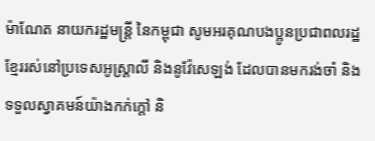ម៉ាណែត នាយករដ្ឋមន្ត្រី នៃកម្ពុជា សូមអរគុណបងប្អូនប្រជាពលរដ្ឋខ្មែររស់នៅប្រទេសអូស្ត្រាលី និងនូវ៉ែសេឡង់ ដែលបានមករង់ចាំ និងទទួលស្វាគមន៍យ៉ាងកក់ក្តៅ និ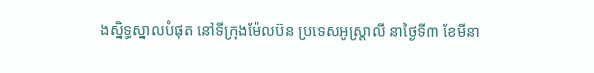ងស្និទ្ធស្នាលបំផុត នៅទីក្រុងម៉ែលប៊ន ប្រទេសអូស្ត្រាលី នាថ្ងៃទី៣ ខែមីនា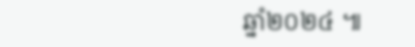ឆ្នាំ២០២៤ ៕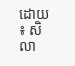ដោយ ៖ សិលា